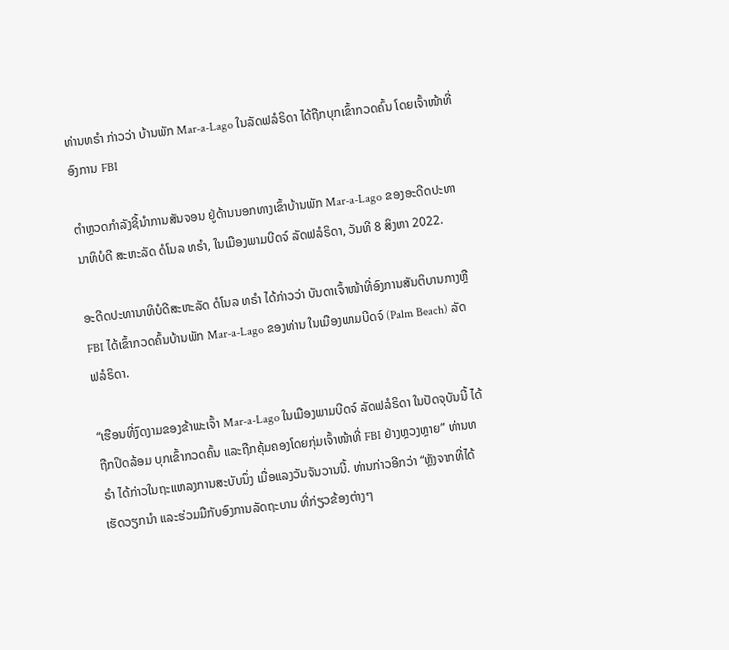ທ່ານທຣຳ ກ່າວວ່າ ບ້ານພັກ Mar-a-Lago ໃນລັດຟລໍຣິດາ ໄດ້ຖືກບຸກເຂົ້າກວດຄົ້ນ ໂດຍເຈົ້າໜ້າທີ່ ອົງການ FBI

ຕຳຫຼວດກຳລັງຊີ້ນຳການສັນຈອນ ຢູ່ດ້ານນອກທາງເຂົ້າບ້ານພັກ Mar-a-Lago ຂອງອະດີດປະທານາທິບໍດີ ສະຫະລັດ ດໍໂນລ ທຣຳ, ໃນເມືອງພາມບີດຈ໌ ລັດຟລໍຣິດາ, ວັນທີ 8 ສິງຫາ 2022.

ອະດີດປະທານາທິບໍດີສະຫະລັດ ດໍໂນລ ທຣຳ ໄດ້ກ່າວວ່າ ບັນດາເຈົ້າໜ້າທີ່ອົງການສັນຕິບານກາງຫຼື FBI ໄດ້ເຂົ້າກວດຄົ້ນບ້ານພັກ Mar-a-Lago ຂອງທ່ານ ໃນເມືອງພາມບີດຈ໌ (Palm Beach) ລັດຟລໍຣິດາ.

“ເຮືອນທີ່ງົດງາມຂອງຂ້າພະເຈົ້າ Mar-a-Lago ໃນເມືອງພາມບີດຈ໌ ລັດຟລໍຣິດາ ໃນປັດຈຸບັນນີ້ ໄດ້ຖືກປິດລ້ອມ ບຸກເຂົ້າກວດຄົ້ນ ແລະຖືກຄຸ້ມຄອງໂດຍກຸ່ມເຈົ້າໜ້າທີ່ FBI ຢ່າງຫຼວງຫຼາຍ” ທ່ານທຣຳ ໄດ້ກ່າວໃນຖະແຫລງການສະບັບນຶ່ງ ເມື່ອແລງວັນຈັນວານນີ້. ທ່ານກ່າວອີກວ່າ “ຫຼັງຈາກທີ່ໄດ້ເຮັດວຽກນຳ ແລະຮ່ວມມືກັບອົງການລັດຖະບານ ທີ່ກ່ຽວຂ້ອງຕ່າງໆ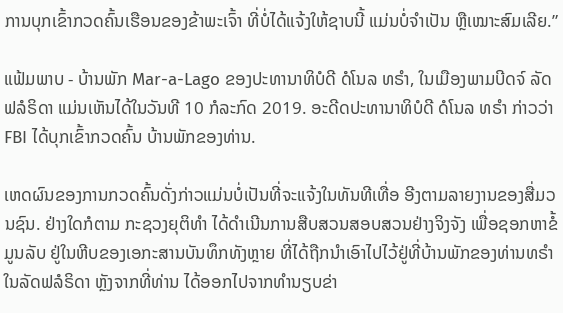ການບຸກເຂົ້າກວດຄົ້ນເຮືອນຂອງຂ້າພະເຈົ້າ ທີ່ບໍ່ໄດ້ແຈ້ງໃຫ້ຊາບນີ້ ແມ່ນບໍ່ຈຳເປັນ ຫຼືເໝາະສົມເລີຍ.”

ແຟ້ມພາບ - ບ້ານພັກ Mar-a-Lago ຂອງປະທານາທິບໍດີ ດໍໂນລ ທຣຳ, ໃນເມືອງພາມບີດຈ໌ ລັດຟລໍຣິດາ ແມ່ນເຫັນໄດ້ໃນວັນທີ 10 ກໍລະກົດ 2019. ອະດີດປະທານາທິບໍດີ ດໍໂນລ ທຣຳ ກ່າວວ່າ FBI ໄດ້ບຸກເຂົ້າກວດຄົ້ນ ບ້ານພັກຂອງທ່ານ.

ເຫດຜົນຂອງການກວດຄົ້ນດັ່ງກ່າວແມ່ນບໍ່ເປັນທີ່ຈະແຈ້ງໃນທັນທີເທື່ອ ອີງຕາມລາຍງານຂອງສື່ມວນຊົນ. ຢ່າງໃດກໍຕາມ ກະຊວງຍຸຕິທຳ ໄດ້ດຳເນີນການສືບສວນສອບສວນຢ່າງຈິງຈັງ ເພື່ອຊອກຫາຂໍ້ມູນລັບ ຢູ່ໃນຫີບຂອງເອກະສານບັນທຶກທັງຫຼາຍ ທີ່ໄດ້ຖືກນຳເອົາໄປໄວ້ຢູ່ທີ່ບ້ານພັກຂອງທ່ານທຣຳ ໃນລັດຟລໍຣິດາ ຫຼັງຈາກທີ່ທ່ານ ໄດ້ອອກໄປຈາກທຳນຽບຂ່າ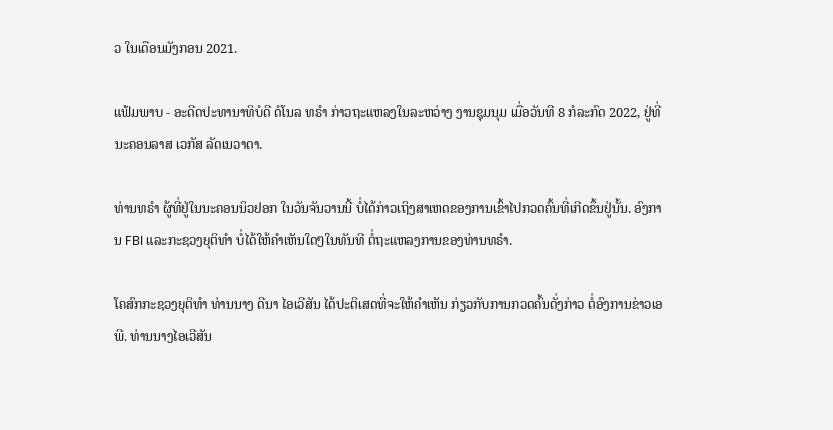ວ ໃນເດືອນມັງກອນ 2021.

ແຟ້ມພາບ - ອະດີດປະທານາທິບໍດີ ດໍໂນລ ທຣຳ ກ່າວຖະແຫລງໃນລະຫວ່າງ ງານຊຸມນຸມ ເມື່ອວັນທີ 8 ກໍລະກົດ 2022, ຢູ່ທີ່ນະຄອນລາສ ເວກັສ ລັດເນວາດາ.

ທ່ານທຣຳ ຜູ້ທີ່ຢູ່ໃນນະຄອນນິວຢອກ ໃນວັນຈັນວານນີ້ ບໍ່ໄດ້ກ່າວເຖິງສາເຫດຂອງການເຂົ້າໄປກວດຄົ້ນທີ່ເກີດຂຶ້ນຢູ່ນັ້ນ. ອົງການ FBI ແລະກະຊວງຍຸຕິທຳ ບໍ່ໄດ້ໃຫ້ຄຳເຫັນໃດໆໃນທັນທີ ຕໍ່ຖະແຫລງການຂອງທ່ານທຣຳ.

ໂຄສົກກະຊວງຍຸຕິທຳ ທ່ານນາງ ດີນາ ໄອເວີສັນ ໄດ້ປະຕິເສດທີ່ຈະໃຫ້ຄຳເຫັນ ກ່ຽວກັບການກວດຄົ້ນດັ່ງກ່າວ ຕໍ່ອົງການຂ່າວເອພີ. ທ່ານນາງໄອເວີສັນ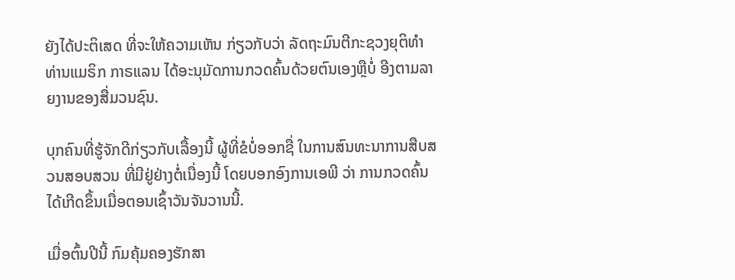ຍັງໄດ້ປະຕິເສດ ທີ່ຈະໃຫ້ຄວາມເຫັນ ກ່ຽວກັບວ່າ ລັດຖະມົນຕີກະຊວງຍຸຕິທຳ ທ່ານແມຣິກ ກາຣແລນ ໄດ້ອະນຸມັດການກວດຄົ້ນດ້ວຍຕົນເອງຫຼືບໍ່ ອີງຕາມລາຍງານຂອງສື່ມວນຊົນ.

ບຸກຄົນທີ່ຮູ້ຈັກດີກ່ຽວກັບເລື້ອງນີ້ ຜູ້ທີ່ຂໍບໍ່ອອກຊື່ ໃນການສົນທະນາການສືບສວນສອບສວນ ທີ່ມີຢູ່ຢ່າງຕໍ່ເນື່ອງນີ້ ໂດຍບອກອົງການເອພີ ວ່າ ການກວດຄົ້ນໄດ້ເກີດຂຶ້ນເມື່ອຕອນເຊົ້າວັນຈັນວານນີ້.

ເມື່ອຕົ້ນປີນີ້ ກົມຄຸ້ມຄອງຮັກສາ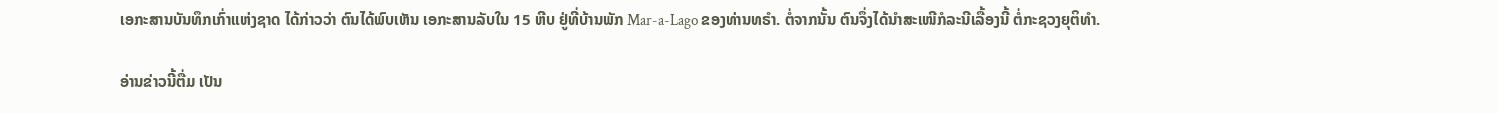ເອກະສານບັນທຶກເກົ່າແຫ່ງຊາດ ໄດ້ກ່າວວ່າ ຕົນໄດ້ພົບເຫັນ ເອກະສານລັບໃນ 15 ຫີບ ຢູ່ທີ່ບ້ານພັກ Mar-a-Lago ຂອງທ່ານທຣຳ. ຕໍ່ຈາກນັ້ນ ຕົນຈຶ່ງໄດ້ນຳສະເໜີກໍລະນີເລື້ອງນີ້ ຕໍ່ກະຊວງຍຸຕິທຳ.

ອ່ານຂ່າວນີ້ຕື່ມ ເປັນ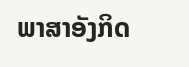ພາສາອັງກິດ